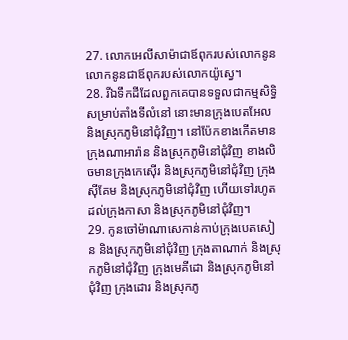27. លោកអេលីសាម៉ាជាឪពុករបស់លោកនូន លោកនូនជាឪពុករបស់លោកយ៉ូស្វេ។
28. រីឯទឹកដីដែលពួកគេបានទទួលជាកម្មសិទ្ធិ សម្រាប់តាំងទីលំនៅ នោះមានក្រុងបេតអែល និងស្រុកភូមិនៅជុំវិញ។ នៅប៉ែកខាងកើតមានក្រុងណាអារ៉ាន និងស្រុកភូមិនៅជុំវិញ ខាងលិចមានក្រុងកេស៊ើរ និងស្រុកភូមិនៅជុំវិញ ក្រុងស៊ីគែម និងស្រុកភូមិនៅជុំវិញ ហើយទៅរហូតដល់ក្រុងកាសា និងស្រុកភូមិនៅជុំវិញ។
29. កូនចៅម៉ាណាសេកាន់កាប់ក្រុងបេតសៀន និងស្រុកភូមិនៅជុំវិញ ក្រុងតាណាក់ និងស្រុកភូមិនៅជុំវិញ ក្រុងមេគីដោ និងស្រុកភូមិនៅជុំវិញ ក្រុងដោរ និងស្រុកភូ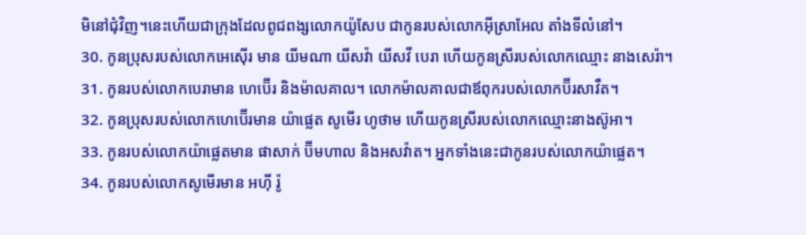មិនៅជុំវិញ។នេះហើយជាក្រុងដែលពូជពង្សលោកយ៉ូសែប ជាកូនរបស់លោកអ៊ីស្រាអែល តាំងទីលំនៅ។
30. កូនប្រុសរបស់លោកអេស៊ើរ មាន យីមណា យីសវ៉ា យីសវី បេរា ហើយកូនស្រីរបស់លោកឈ្មោះ នាងសេរ៉ា។
31. កូនរបស់លោកបេរាមាន ហេប៊ើរ និងម៉ាលគាល។ លោកម៉ាលគាលជាឪពុករបស់លោកប៊ីរសាវឺត។
32. កូនប្រុសរបស់លោកហេប៊ើរមាន យ៉ាផ្លេត សូមើរ ហូថាម ហើយកូនស្រីរបស់លោកឈ្មោះនាងស៊ូអា។
33. កូនរបស់លោកយ៉ាផ្លេតមាន ផាសាក់ ប៊ីមហាល និងអសវ៉ាត។ អ្នកទាំងនេះជាកូនរបស់លោកយ៉ាផ្លេត។
34. កូនរបស់លោកសូមើរមាន អហ៊ី រ៉ូ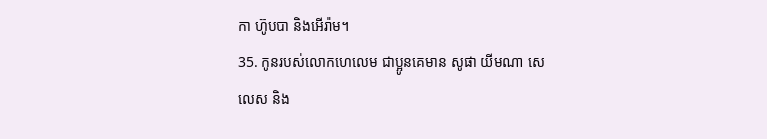កា ហ៊ូបបា និងអើរ៉ាម។
35. កូនរបស់លោកហេលេម ជាប្អូនគេមាន សូផា យីមណា សេលេស និង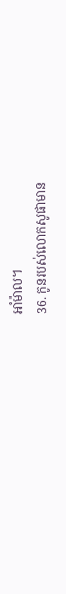អាំម៉ាល។
36. កូនរបស់លោកសូផាមាន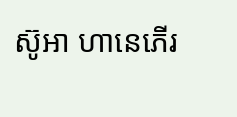ស៊ូអា ហានេភើរ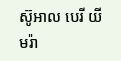ស៊ូអាល បេរី យីមរ៉ា